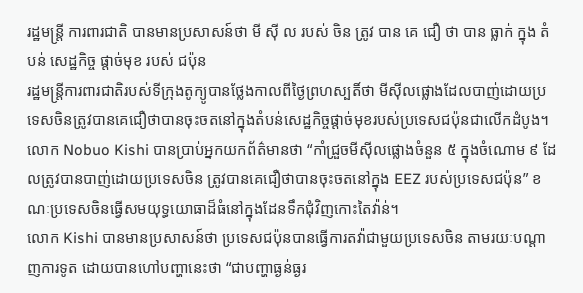រដ្ឋមន្ត្រី ការពារជាតិ បានមានប្រសាសន៍ថា មី ស៊ី ល របស់ ចិន ត្រូវ បាន គេ ជឿ ថា បាន ធ្លាក់ ក្នុង តំបន់ សេដ្ឋកិច្ច ផ្តាច់មុខ របស់ ជប៉ុន
រដ្ឋមន្ត្រីការពារជាតិរបស់ទីក្រុងតូក្យូបានថ្លែងកាលពីថ្ងៃព្រហស្បតិ៍ថា មីស៊ីលផ្លោងដែលបាញ់ដោយប្រទេសចិនត្រូវបានគេជឿថាបានចុះចតនៅក្នុងតំបន់សេដ្ឋកិច្ចផ្តាច់មុខរបស់ប្រទេសជប៉ុនជាលើកដំបូង។
លោក Nobuo Kishi បានប្រាប់អ្នកយកព័ត៌មានថា “កាំជ្រួចមីស៊ីលផ្លោងចំនួន ៥ ក្នុងចំណោម ៩ ដែលត្រូវបានបាញ់ដោយប្រទេសចិន ត្រូវបានគេជឿថាបានចុះចតនៅក្នុង EEZ របស់ប្រទេសជប៉ុន” ខណៈប្រទេសចិនធ្វើសមយុទ្ធយោធាដ៏ធំនៅក្នុងដែនទឹកជុំវិញកោះតៃវ៉ាន់។
លោក Kishi បានមានប្រសាសន៍ថា ប្រទេសជប៉ុនបានធ្វើការតវ៉ាជាមួយប្រទេសចិន តាមរយៈបណ្តាញការទូត ដោយបានហៅបញ្ហានេះថា “ជាបញ្ហាធ្ងន់ធ្ងរ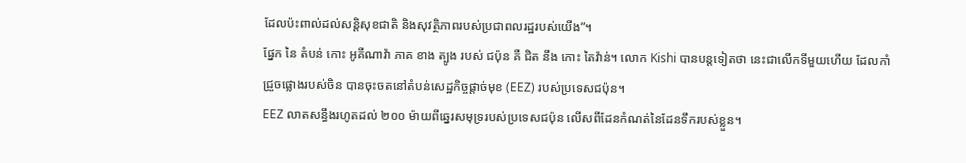ដែលប៉ះពាល់ដល់សន្តិសុខជាតិ និងសុវត្ថិភាពរបស់ប្រជាពលរដ្ឋរបស់យើង”។
ផ្នែក នៃ តំបន់ កោះ អូគីណាវ៉ា ភាគ ខាង ត្បូង របស់ ជប៉ុន គឺ ជិត នឹង កោះ តៃវ៉ាន់។ លោក Kishi បានបន្តទៀតថា នេះជាលើកទីមួយហើយ ដែលកាំជ្រួចផ្លោងរបស់ចិន បានចុះចតនៅតំបន់សេដ្ឋកិច្ចផ្តាច់មុខ (EEZ) របស់ប្រទេសជប៉ុន។
EEZ លាតសន្ធឹងរហូតដល់ ២០០ ម៉ាយពីឆ្នេរសមុទ្ររបស់ប្រទេសជប៉ុន លើសពីដែនកំណត់នៃដែនទឹករបស់ខ្លួន។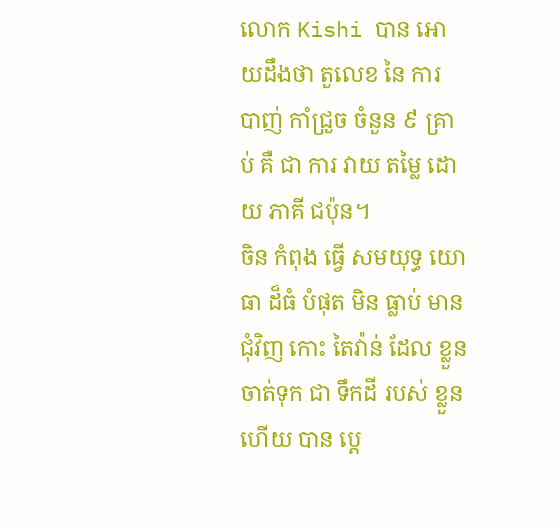លោក Kishi បាន អោយដឹងថា តួលេខ នៃ ការ បាញ់ កាំជ្រួច ចំនួន ៩ គ្រាប់ គឺ ជា ការ វាយ តម្លៃ ដោយ ភាគី ជប៉ុន។
ចិន កំពុង ធ្វើ សមយុទ្ធ យោធា ដ៏ធំ បំផុត មិន ធ្លាប់ មាន ជុំវិញ កោះ តៃវ៉ាន់ ដែល ខ្លួន ចាត់ទុក ជា ទឹកដី របស់ ខ្លួន ហើយ បាន ប្តេ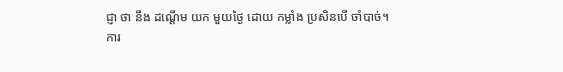ជ្ញា ថា នឹង ដណ្តើម យក មួយថ្ងៃ ដោយ កម្លាំង ប្រសិនបើ ចាំបាច់។
ការ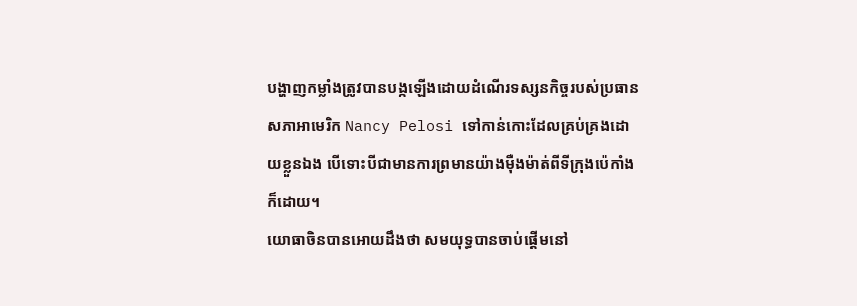បង្ហាញកម្លាំងត្រូវបានបង្កឡើងដោយដំណើរទស្សនកិច្ចរបស់ប្រធានសភាអាមេរិក Nancy Pelosi ទៅកាន់កោះដែលគ្រប់គ្រងដោយខ្លួនឯង បើទោះបីជាមានការព្រមានយ៉ាងម៉ឺងម៉ាត់ពីទីក្រុងប៉េកាំងក៏ដោយ។
យោធាចិនបានអោយដឹងថា សមយុទ្ធបានចាប់ផ្តើមនៅ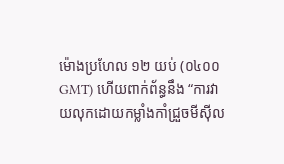ម៉ោងប្រហែល ១២ យប់ (០៤០០ GMT) ហើយពាក់ព័ន្ធនឹង “ការវាយលុកដោយកម្លាំងកាំជ្រួចមីស៊ីល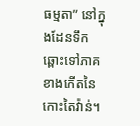ធម្មតា” នៅក្នុងដែនទឹកឆ្ពោះទៅភាគខាងកើតនៃកោះតៃវ៉ាន់។